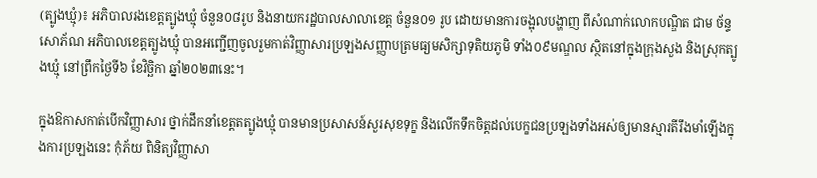(ត្បូងឃ្មុំ)៖ អភិបាលរងខេត្តត្បូងឃ្មុំ ចំនួន០៨រូប និងនាយករដ្ឋបាលសាលាខេត្ត ចំនួន០១ រូប ដោយមានការចង្អុលបង្ហាញ ពីសំណាក់លោកបណ្ឌិត ជាម ច័ន្ទសោភ័ណ អភិបាលខេត្តត្បូងឃ្មុំ បានអញ្ជើញចូលរួមកាត់វិញ្ញាសារប្រឡងសញ្ញាបត្រមធ្យមសិក្សាទុតិយភូមិ ទាំង០៩មណ្ឌល ស្ថិតនៅក្នុងក្រុងសួង និងស្រុកត្បូងឃ្មុំ នៅព្រឹកថ្ងៃទី៦ ខែវិច្ឆិកា ឆ្នាំ២០២៣នេះ។

ក្នុងឱកាសកាត់បើកវិញ្ញាសារ ថ្នាក់ដឹកនាំខេត្តតត្បូងឃ្មុំ បានមានប្រសាសន៍សួរសុខទុក្ខ និងលើកទឹកចិត្តដល់បេក្ខជនប្រឡងទាំងអស់ឲ្យមានស្មារតីរឹងមាំឡើងក្នុងការប្រឡងនេះ កុំភ័យ ពិនិត្យវិញ្ញាសា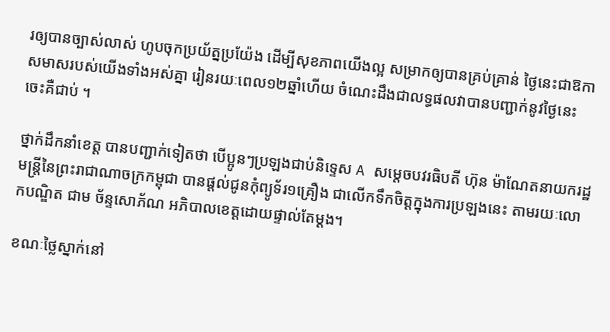រឲ្យបានច្បាស់លាស់ ហូបចុកប្រយ័ត្នប្រយ៉ែង ដើម្បីសុខភាពយើងល្អ សម្រាកឲ្យបានគ្រប់គ្រាន់ ថ្ងៃនេះជាឱកាសមាសរបស់យើងទាំងអស់គ្នា រៀនរយៈពេល១២ឆ្នាំហើយ ចំណេះដឹងជាលទ្ធផលវាបានបញ្ជាក់នូវថ្ងៃនេះ ចេះគឺជាប់ ។

ថ្នាក់ដឹកនាំខេត្ត បានបញ្ជាក់ទៀតថា បើប្អូនៗប្រឡងជាប់និទ្ទេស A សម្តេចបវរធិបតី ហ៊ុន ម៉ាណែតនាយករដ្ឋមន្ត្រីនៃព្រះរាជាណាចក្រកម្ពុជា បានផ្តល់ជូនកុំព្យូទ័រ១គ្រឿង ជាលើកទឹកចិត្តក្នុងការប្រឡងនេះ តាមរយៈលោកបណ្ឌិត ជាម ច័ន្ទសោភ័ណ អភិបាលខេត្តដោយផ្ទាល់តែម្តង។

ខណៈថ្លៃស្នាក់នៅ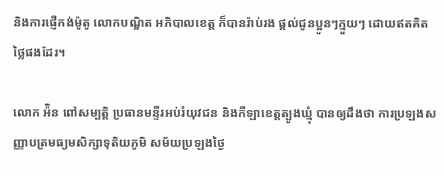និងការផ្ញើកង់ម៉ូតូ លោកបណ្ឌិត អភិបាលខេត្ត ក៏បានរ៉ាប់រង ផ្តល់ជូនប្អូនៗក្មួយៗ ដោយឥតគិតថ្លៃផងដែរ។

លោក អ៉ិន ពៅសម្បត្តិ ប្រធានមន្ទីរអប់រំយុវជន និងកីឡាខេត្តត្បូងឃ្មុំ បានឲ្យដឹងថា ការប្រឡងសញ្ញាបត្រមធ្យមសិក្សាទុតិយភូមិ សម័យប្រឡងថ្ងៃ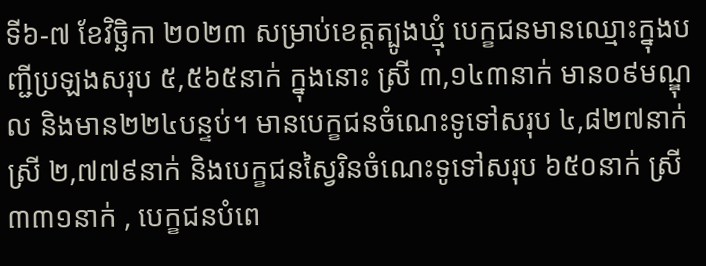ទី៦-៧ ខែវិច្ឆិកា ២០២៣ សម្រាប់ខេត្តត្បូងឃ្មុំ បេក្ខជនមានឈ្មោះក្នុងបញ្ជីប្រឡងសរុប ៥,៥៦៥នាក់ ក្នុងនោះ ស្រី ៣,១៤៣នាក់ មាន០៩មណ្ឌុល និងមាន២២៤បន្ទប់។ មានបេក្ខជនចំណេះទូទៅសរុប ៤,៨២៧នាក់ ស្រី ២,៧៧៩នាក់ និងបេក្ខជនស្វៃរិនចំណេះទូទៅសរុប ៦៥០នាក់ ស្រី ៣៣១នាក់ , បេក្ខជនបំពេ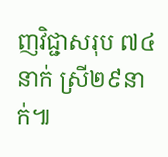ញវិជ្ជាសរុប ៧៤នាក់ ស្រី២៩នាក់៕